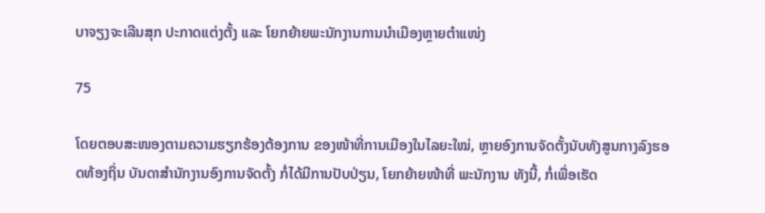ບາຈຽງຈະເລີນສຸກ ປະກາດແຕ່ງຕັ້ງ ແລະ ໂຍກຍ້າຍພະນັກງານການນຳເມືອງຫຼາຍຕໍາແໜ່ງ

75

ໂດຍຕອບສະໜອງຕາມຄວາມຮຽກຮ້ອງຕ້ອງການ ຂອງໜ້າທີ່ການເມືອງໃນໄລຍະໃໝ່, ຫຼາຍອົງການຈັດຕັ້ງນັບທັງສູນກາງລົງຮອດທ້ອງຖິ່ນ ບັນດາສຳນັກງານອົງການຈັດຕັ້ງ ກໍ່ໄດ້ມີການປັບປ່ຽນ, ໂຍກຍ້າຍໜ້າທີ່ ພະນັກງານ ທັງນີ້, ກໍ່ເພື່ອເຮັດ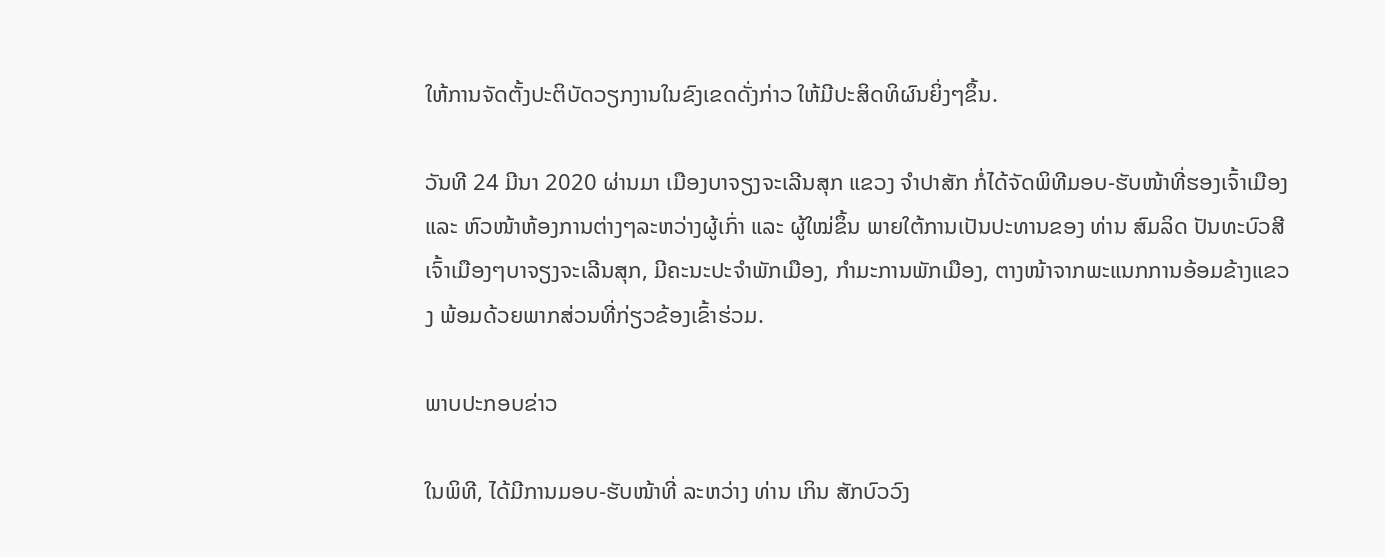ໃຫ້ການຈັດຕັ້ງປະຕິບັດວຽກງານໃນຂົງເຂດດັ່ງກ່າວ ໃຫ້ມີປະສິດທິຜົນຍິ່ງໆຂຶ້ນ.

ວັນທີ 24 ມີນາ 2020 ຜ່ານມາ ເມືອງບາຈຽງຈະເລີນສຸກ ແຂວງ ຈຳປາສັກ ກໍ່ໄດ້ຈັດພິທີມອບ-ຮັບໜ້າທີ່ຮອງເຈົ້າເມືອງ ແລະ ຫົວໜ້າຫ້ອງການຕ່າງໆລະຫວ່າງຜູ້ເກົ່າ ແລະ ຜູ້ໃໝ່ຂຶ້ນ ພາຍໃຕ້ການເປັນປະທານຂອງ ທ່ານ ສົມລິດ ປັນທະບົວສີ ເຈົ້າເມືອງໆບາຈຽງຈະເລີນສຸກ, ມີຄະນະປະຈຳພັກເມືອງ, ກຳມະການພັກເມືອງ, ຕາງໜ້າຈາກພະແນກການອ້ອມຂ້າງແຂວງ ພ້ອມດ້ວຍພາກສ່ວນທີ່ກ່ຽວຂ້ອງເຂົ້າຮ່ວມ.

ພາບປະກອບຂ່າວ

ໃນພິທີ, ໄດ້ມີການມອບ-ຮັບໜ້າທີ່ ລະຫວ່າງ ທ່ານ ເກິນ ສັກບົວວົງ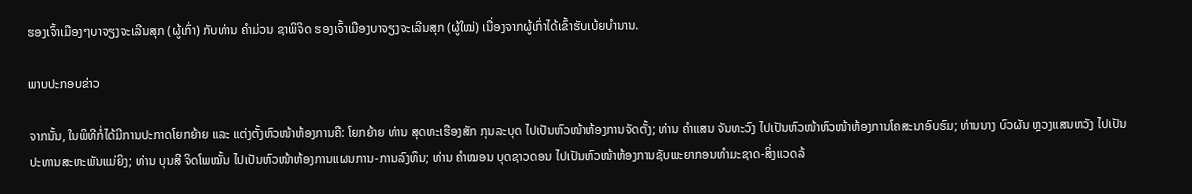ຮອງເຈົ້າເມືອງໆບາຈຽງຈະເລີນສຸກ (ຜູ້ເກົ່າ) ກັບທ່ານ ຄຳມ່ວນ ຊາພິຈິດ ຮອງເຈົ້າເມືອງບາຈຽງຈະເລີນສຸກ (ຜູ້ໃໝ່) ເນື່ອງຈາກຜູ້ເກົ່າໄດ້ເຂົ້າຮັບເບ້ຍບຳນານ.

ພາບປະກອບຂ່າວ

ຈາກນັ້ນ, ໃນພິທີກໍ່ໄດ້ມີການປະກາດໂຍກຍ້າຍ ແລະ ແຕ່ງຕັ້ງຫົວໜ້າຫ້ອງການຄື: ໂຍກຍ້າຍ ທ່ານ ສຸດທະເຮືອງສັກ ກຸນລະບຸດ ໄປເປັນຫົວໜ້າຫ້ອງການຈັດຕັ້ງ; ທ່ານ ຄຳແສນ ຈັນທະວົງ ໄປເປັນຫົວໜ້າຫົວໜ້າຫ້ອງການໂຄສະນາອົບຮົມ; ທ່ານນາງ ບົວຜັນ ຫຼວງແສນຫວັງ ໄປເປັນປະທານສະຫະພັນແມ່ຍິງ; ທ່ານ ບຸນສີ ຈິດໂພໝັ້ນ ໄປເປັນຫົວໜ້າຫ້ອງການແຜນການ-ການລົງທຶນ; ທ່ານ ຄຳໝອນ ບຸດຊາວດອນ ໄປເປັນຫົວໜ້າຫ້ອງການຊັບພະຍາກອນທຳມະຊາດ-ສິ່ງແວດລ້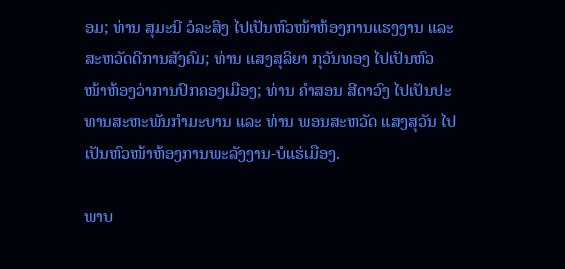ອມ; ທ່ານ ສຸມະນີ ວໍລະສິງ ໄປເປັນຫົວໜ້າຫ້ອງການແຮງງານ ແລະ ສະຫວັດດີການສັງຄົມ; ທ່ານ ແສງສຸລິຍາ ກຸວັນທອງ ໄປເປັນຫົວໜ້າຫ້ອງວ່າການປົກຄອງເມືອງ; ທ່ານ ຄຳສອນ ສີດາວົງ ໄປເປັນປະທານສະຫະພັນກຳມະບານ ແລະ ທ່ານ ພອນສະຫວັດ ແສງສຸວັນ ໄປເປັນຫົວໜ້າຫ້ອງການພະລັງງານ-ບໍແຮ່ເມືອງ.

ພາບ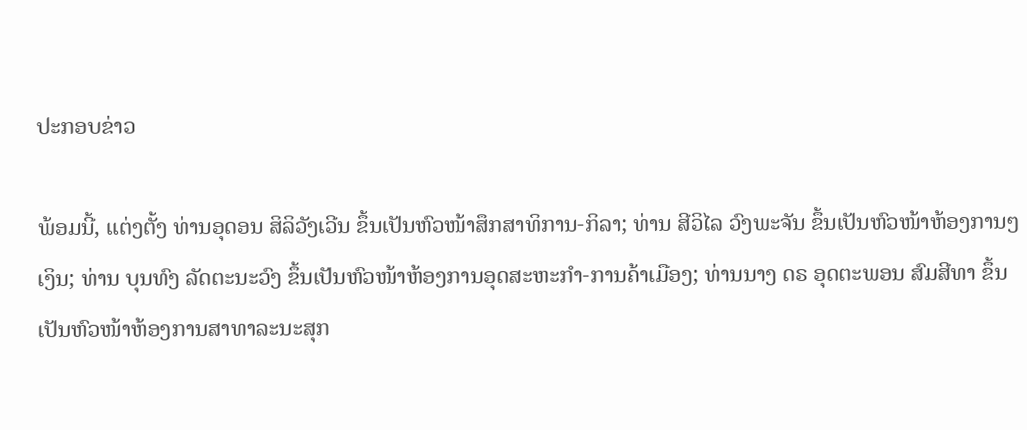ປະກອບຂ່າວ

ພ້ອມນີ້, ແຕ່ງຕັ້ງ ທ່ານອຸດອນ ສິລິວັງເວີນ ຂຶ້ນເປັນຫົວໜ້າສຶກສາທິການ-ກິລາ; ທ່ານ ສີວິໄລ ວົງພະຈັນ ຂຶ້ນເປັນຫົວໜ້າຫ້ອງການໆເງິນ; ທ່ານ ບຸນທົງ ລັດຕະນະວົງ ຂຶ້ນເປັນຫົວໜ້າຫ້ອງການອຸດສະຫະກຳ-ການຄ້າເມືອງ; ທ່ານນາງ ດຣ ອຸດຕະພອນ ສົມສີທາ ຂຶ້ນເປັນຫົວໜ້າຫ້ອງການສາທາລະນະສຸກ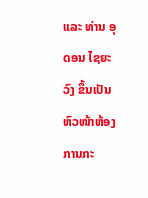ແລະ ທ່ານ ອຸດອນ ໄຊຍະວົງ ຂຶ້ນເປັນຫົວໜ້າຫ້ອງການກະ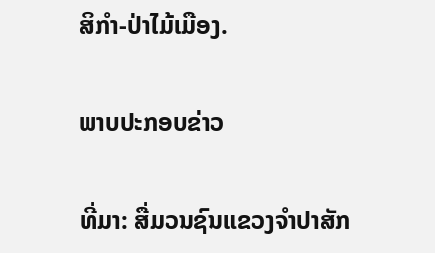ສິກຳ-ປ່າໄມ້ເມືອງ.

ພາບປະກອບຂ່າວ

ທີ່ມາ: ສື່ມວນຊົນແຂວງຈຳປາສັກ